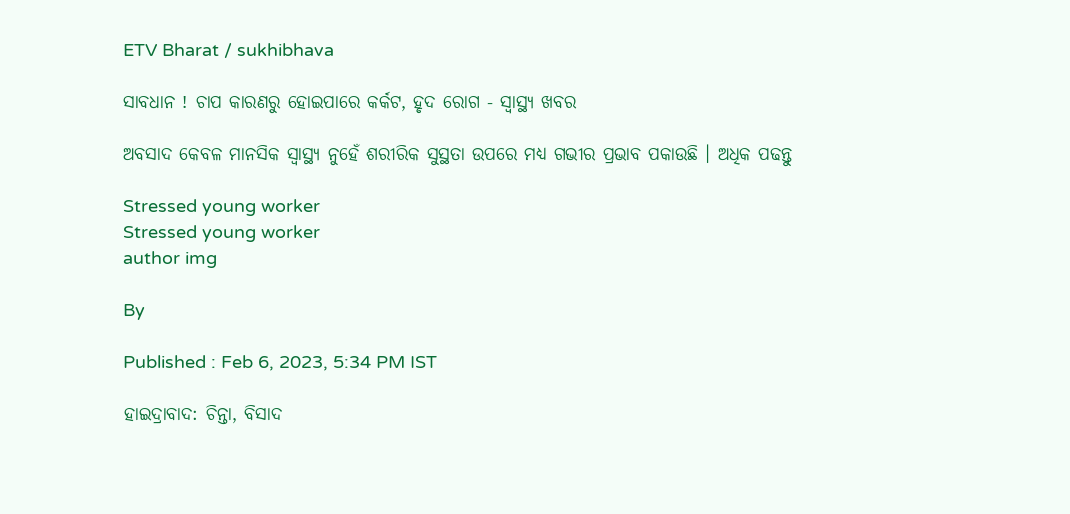ETV Bharat / sukhibhava

ସାବଧାନ ! ଚାପ କାରଣରୁ ହୋଇପାରେ କର୍କଟ, ହୃଦ ରୋଗ - ସ୍ବାସ୍ଥ୍ୟ ଖବର

ଅବସାଦ କେବଳ ମାନସିକ ସ୍ବାସ୍ଥ୍ୟ ନୁହେଁ ଶରୀରିକ ସୁସ୍ଥତା ଉପରେ ମଧ୍ୟ ଗଭୀର ପ୍ରଭାବ ପକାଉଛି । ଅଧିକ ପଢନ୍ତୁ

Stressed young worker
Stressed young worker
author img

By

Published : Feb 6, 2023, 5:34 PM IST

ହାଇଦ୍ରାବାଦ: ଚିନ୍ତା, ବିସାଦ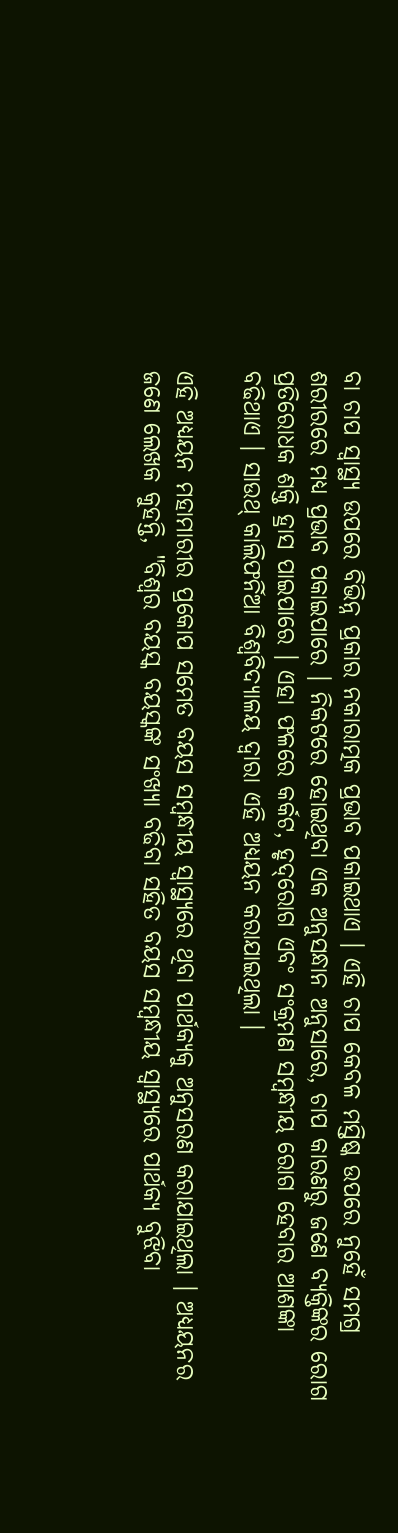ବା ଚାପ ସ୍ବାସ୍ଥ୍ୟ ଉପରେ ବିଭିନ୍ନ ପ୍ରକାର ନକାରାତ୍ମକ ପ୍ରଭାବ ପକାଇଥାଏ । ଏହି ଚାପ କେବଳ ମସ୍ତିଷ୍କ ଉପରେ ନୁହେଁ ସମଗ୍ର ଶରୀରରେ ମଧ୍ୟ ପ୍ରଭାବ ପକାଇପାରେ । ନିକଟରେ ହୋଇଥିବା ଏକ ଅନୁସନ୍ଧାନ ଅନୁସାରେ, ଚାପ କାରଣରୁ ଜଣେ ବ୍ୟକ୍ତିଙ୍କର ରୋଗ ପ୍ରତିରୋଧକ ଶକ୍ତି ହ୍ରାସ ପାଇପାରେ । ଏହା ଫଳରେ କର୍କଟ, ହୃଦ୍‌ରୋଗ ଏବଂ ସଂକ୍ରମଣ ସମ୍ବନ୍ଧୀୟ ରୋଗ ହେବାର ଆଶଙ୍କା ବଢିଥାଏ । ସାଉଥ୍ କାଲିଫର୍ନିଆ ବିଶ୍ୱବିଦ୍ୟାଳୟ ଦ୍ୱାରା ଏହି ଅଧ୍ୟୟନ କରାଯାଇଥିଲା ।

ଏହି ଅଧ୍ୟୟନ ମହାମାରୀର ପ୍ରକୋପ ସମେତ ବୟସ ସମ୍ବନ୍ଧୀୟ ସ୍ୱାସ୍ଥ୍ୟରେ ଥିବା ପାର୍ଥକ୍ୟକୁ ଅନୁସରଣ କରାଯାଇଥିଲା । ଅଧ୍ୟୟନର ଜଣେ ଲେଖକ କୁହନ୍ତି, "ବିଶ୍ବର ବୟସ୍କ ବୟସ୍କଙ୍କ ସଂଖ୍ୟା ବଢିବା ସହିତ ବୟସ ସମ୍ବନ୍ଧୀୟ ସ୍ୱାସ୍ଥ୍ୟରେ ପାର୍ଥକ୍ୟ ବୁଝିବା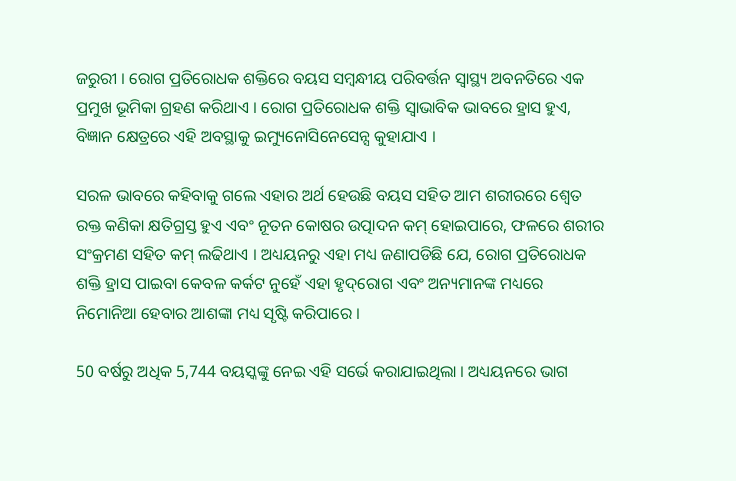ଜରୁରୀ । ରୋଗ ପ୍ରତିରୋଧକ ଶକ୍ତିରେ ବୟସ ସମ୍ବନ୍ଧୀୟ ପରିବର୍ତ୍ତନ ସ୍ୱାସ୍ଥ୍ୟ ଅବନତିରେ ଏକ ପ୍ରମୁଖ ଭୂମିକା ଗ୍ରହଣ କରିଥାଏ । ରୋଗ ପ୍ରତିରୋଧକ ଶକ୍ତି ସ୍ବାଭାବିକ ଭାବରେ ହ୍ରାସ ହୁଏ, ବିଜ୍ଞାନ କ୍ଷେତ୍ରରେ ଏହି ଅବସ୍ଥାକୁ ଇମ୍ୟୁନୋସିନେସେନ୍ସ କୁହାଯାଏ ।

ସରଳ ଭାବରେ କହିବାକୁ ଗଲେ ଏହାର ଅର୍ଥ ହେଉଛି ବୟସ ସହିତ ଆମ ଶରୀରରେ ଶ୍ବେତ ରକ୍ତ କଣିକା କ୍ଷତିଗ୍ରସ୍ତ ହୁଏ ଏବଂ ନୂତନ କୋଷର ଉତ୍ପାଦନ କମ୍ ହୋଇପାରେ, ଫଳରେ ଶରୀର ସଂକ୍ରମଣ ସହିତ କମ୍ ଲଢିଥାଏ । ଅଧ୍ୟୟନରୁ ଏହା ମଧ୍ୟ ଜଣାପଡିଛି ଯେ, ରୋଗ ପ୍ରତିରୋଧକ ଶକ୍ତି ହ୍ରାସ ପାଇବା କେବଳ କର୍କଟ ନୁହେଁ ଏହା ହୃଦ୍‌ରୋଗ ଏବଂ ଅନ୍ୟମାନଙ୍କ ମଧ୍ୟରେ ନିମୋନିଆ ହେବାର ଆଶଙ୍କା ମଧ୍ୟ ସୃଷ୍ଟି କରିପାରେ ।

50 ବର୍ଷରୁ ଅଧିକ 5,744 ବୟସ୍କଙ୍କୁ ନେଇ ଏହି ସର୍ଭେ କରାଯାଇଥିଲା । ଅଧ୍ୟୟନରେ ଭାଗ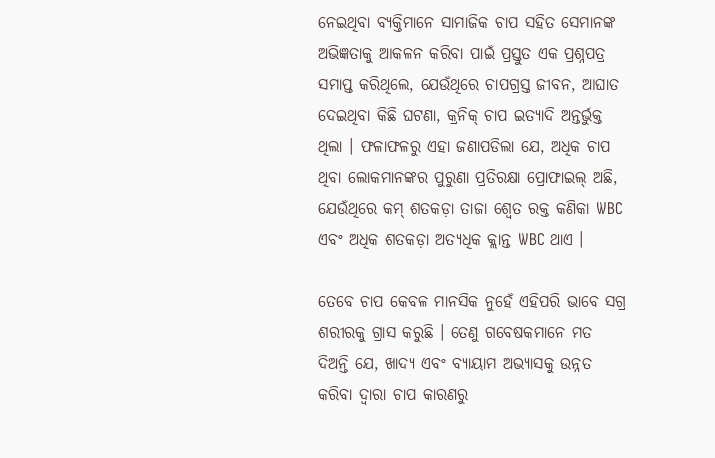ନେଇଥିବା ବ୍ୟକ୍ତିମାନେ ସାମାଜିକ ଚାପ ସହିତ ସେମାନଙ୍କ ଅଭିଜ୍ଞତାକୁ ଆକଳନ କରିବା ପାଇଁ ପ୍ରସ୍ତୁତ ଏକ ପ୍ରଶ୍ନପତ୍ର ସମାପ୍ତ କରିଥିଲେ, ଯେଉଁଥିରେ ଚାପଗ୍ରସ୍ତ ଜୀବନ, ଆଘାତ ଦେଇଥିବା କିଛି ଘଟଣା, କ୍ରନିକ୍ ଚାପ ଇତ୍ୟାଦି ଅନ୍ତର୍ଭୁକ୍ତ ଥିଲା । ଫଳାଫଳରୁ ଏହା ଜଣାପଡିଲା ଯେ, ଅଧିକ ଚାପ ଥିବା ଲୋକମାନଙ୍କର ପୁରୁଣା ପ୍ରତିରକ୍ଷା ପ୍ରୋଫାଇଲ୍ ଅଛି, ଯେଉଁଥିରେ କମ୍ ଶତକଡ଼ା ତାଜା ଶ୍ବେତ ରକ୍ତ କଣିକା WBC ଏବଂ ଅଧିକ ଶତକଡ଼ା ଅତ୍ୟଧିକ କ୍ଲାନ୍ତ WBC ଥାଏ ।

ତେବେ ଚାପ କେବଳ ମାନସିକ ନୁହେଁ ଏହିପରି ଭାବେ ସଗ୍ର ଶରୀରକୁ ଗ୍ରାସ କରୁଛି । ତେଣୁ ଗବେଷକମାନେ ମତ ଦିଅନ୍ତି ଯେ, ଖାଦ୍ୟ ଏବଂ ବ୍ୟାୟାମ ଅଭ୍ୟାସକୁ ଉନ୍ନତ କରିବା ଦ୍ୱାରା ଚାପ କାରଣରୁ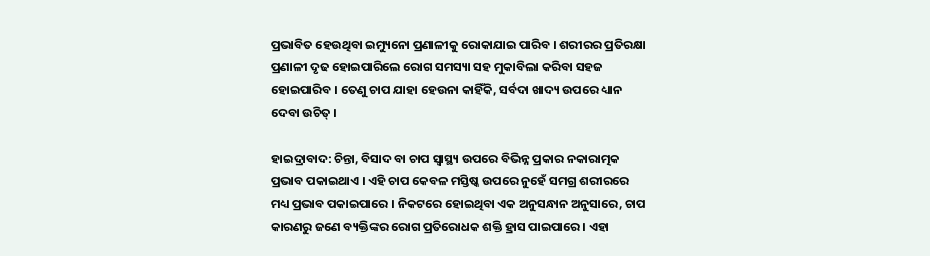ପ୍ରଭାବିତ ହେଉଥିବା ଇମ୍ୟୁନୋ ପ୍ରଣାଳୀକୁ ରୋକାଯାଇ ପାରିବ । ଶରୀରର ପ୍ରତିରକ୍ଷା ପ୍ରଣାଳୀ ଦୃଢ ହୋଇପାରିଲେ ରୋଗ ସମସ୍ୟା ସହ ମୁକାବିଲା କରିବା ସହଜ ହୋଇପାରିବ । ତେଣୁ ଚାପ ଯାହା ହେଉନା କାହିଁକି, ସର୍ବଦା ଖାଦ୍ୟ ଉପରେ ଧ୍ୟାନ ଦେବା ଉଚିତ୍ ।

ହାଇଦ୍ରାବାଦ: ଚିନ୍ତା, ବିସାଦ ବା ଚାପ ସ୍ବାସ୍ଥ୍ୟ ଉପରେ ବିଭିନ୍ନ ପ୍ରକାର ନକାରାତ୍ମକ ପ୍ରଭାବ ପକାଇଥାଏ । ଏହି ଚାପ କେବଳ ମସ୍ତିଷ୍କ ଉପରେ ନୁହେଁ ସମଗ୍ର ଶରୀରରେ ମଧ୍ୟ ପ୍ରଭାବ ପକାଇପାରେ । ନିକଟରେ ହୋଇଥିବା ଏକ ଅନୁସନ୍ଧାନ ଅନୁସାରେ, ଚାପ କାରଣରୁ ଜଣେ ବ୍ୟକ୍ତିଙ୍କର ରୋଗ ପ୍ରତିରୋଧକ ଶକ୍ତି ହ୍ରାସ ପାଇପାରେ । ଏହା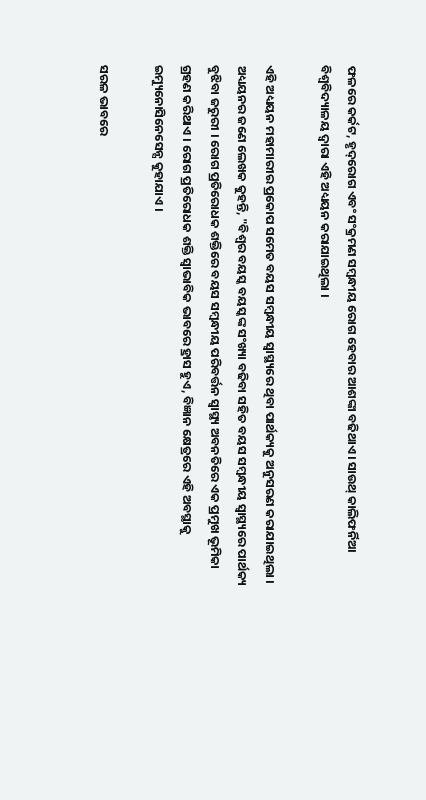ଫଳରେ କର୍କଟ, ହୃଦ୍‌ରୋଗ ଏବଂ ସଂକ୍ରମଣ ସମ୍ବନ୍ଧୀୟ ରୋଗ ହେବାର ଆଶଙ୍କା ବଢିଥାଏ । ସାଉଥ୍ କାଲିଫର୍ନିଆ ବିଶ୍ୱବିଦ୍ୟାଳୟ ଦ୍ୱାରା ଏହି ଅଧ୍ୟୟନ କରାଯାଇଥିଲା ।

ଏହି ଅଧ୍ୟୟନ ମହାମାରୀର ପ୍ରକୋପ ସମେତ ବୟସ ସମ୍ବନ୍ଧୀୟ ସ୍ୱାସ୍ଥ୍ୟରେ ଥିବା ପାର୍ଥକ୍ୟକୁ ଅନୁସରଣ କରାଯାଇଥିଲା । ଅଧ୍ୟୟନର ଜଣେ ଲେଖକ କୁହନ୍ତି, "ବିଶ୍ବର ବୟସ୍କ ବୟସ୍କଙ୍କ ସଂଖ୍ୟା ବଢିବା ସହିତ ବୟସ ସମ୍ବନ୍ଧୀୟ ସ୍ୱାସ୍ଥ୍ୟରେ ପାର୍ଥକ୍ୟ ବୁଝିବା ଜରୁରୀ । ରୋଗ ପ୍ରତିରୋଧକ ଶକ୍ତିରେ ବୟସ ସମ୍ବନ୍ଧୀୟ ପରିବର୍ତ୍ତନ ସ୍ୱାସ୍ଥ୍ୟ ଅବନତିରେ ଏକ ପ୍ରମୁଖ ଭୂମିକା ଗ୍ରହଣ କରିଥାଏ । ରୋଗ ପ୍ରତିରୋଧକ ଶକ୍ତି ସ୍ବାଭାବିକ ଭାବରେ ହ୍ରାସ ହୁଏ, ବିଜ୍ଞାନ କ୍ଷେତ୍ରରେ ଏହି ଅବସ୍ଥାକୁ ଇମ୍ୟୁନୋସିନେସେନ୍ସ କୁହାଯାଏ ।

ସରଳ ଭାବରେ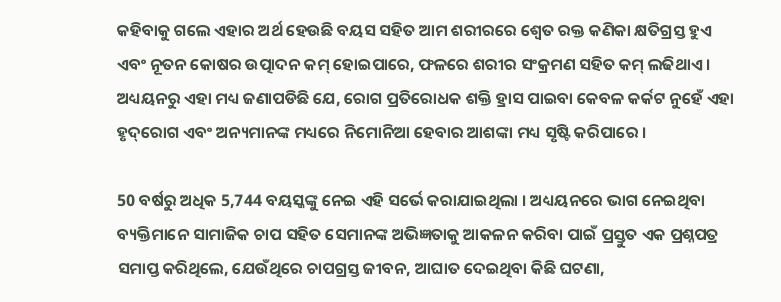କହିବାକୁ ଗଲେ ଏହାର ଅର୍ଥ ହେଉଛି ବୟସ ସହିତ ଆମ ଶରୀରରେ ଶ୍ବେତ ରକ୍ତ କଣିକା କ୍ଷତିଗ୍ରସ୍ତ ହୁଏ ଏବଂ ନୂତନ କୋଷର ଉତ୍ପାଦନ କମ୍ ହୋଇପାରେ, ଫଳରେ ଶରୀର ସଂକ୍ରମଣ ସହିତ କମ୍ ଲଢିଥାଏ । ଅଧ୍ୟୟନରୁ ଏହା ମଧ୍ୟ ଜଣାପଡିଛି ଯେ, ରୋଗ ପ୍ରତିରୋଧକ ଶକ୍ତି ହ୍ରାସ ପାଇବା କେବଳ କର୍କଟ ନୁହେଁ ଏହା ହୃଦ୍‌ରୋଗ ଏବଂ ଅନ୍ୟମାନଙ୍କ ମଧ୍ୟରେ ନିମୋନିଆ ହେବାର ଆଶଙ୍କା ମଧ୍ୟ ସୃଷ୍ଟି କରିପାରେ ।

50 ବର୍ଷରୁ ଅଧିକ 5,744 ବୟସ୍କଙ୍କୁ ନେଇ ଏହି ସର୍ଭେ କରାଯାଇଥିଲା । ଅଧ୍ୟୟନରେ ଭାଗ ନେଇଥିବା ବ୍ୟକ୍ତିମାନେ ସାମାଜିକ ଚାପ ସହିତ ସେମାନଙ୍କ ଅଭିଜ୍ଞତାକୁ ଆକଳନ କରିବା ପାଇଁ ପ୍ରସ୍ତୁତ ଏକ ପ୍ରଶ୍ନପତ୍ର ସମାପ୍ତ କରିଥିଲେ, ଯେଉଁଥିରେ ଚାପଗ୍ରସ୍ତ ଜୀବନ, ଆଘାତ ଦେଇଥିବା କିଛି ଘଟଣା,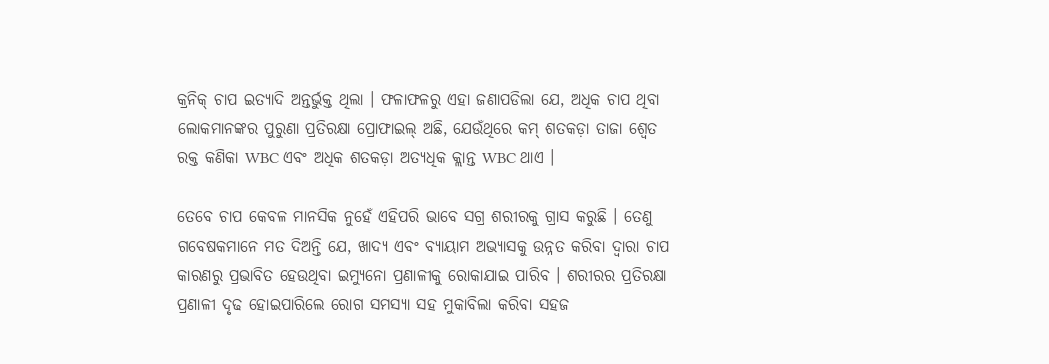କ୍ରନିକ୍ ଚାପ ଇତ୍ୟାଦି ଅନ୍ତର୍ଭୁକ୍ତ ଥିଲା । ଫଳାଫଳରୁ ଏହା ଜଣାପଡିଲା ଯେ, ଅଧିକ ଚାପ ଥିବା ଲୋକମାନଙ୍କର ପୁରୁଣା ପ୍ରତିରକ୍ଷା ପ୍ରୋଫାଇଲ୍ ଅଛି, ଯେଉଁଥିରେ କମ୍ ଶତକଡ଼ା ତାଜା ଶ୍ବେତ ରକ୍ତ କଣିକା WBC ଏବଂ ଅଧିକ ଶତକଡ଼ା ଅତ୍ୟଧିକ କ୍ଲାନ୍ତ WBC ଥାଏ ।

ତେବେ ଚାପ କେବଳ ମାନସିକ ନୁହେଁ ଏହିପରି ଭାବେ ସଗ୍ର ଶରୀରକୁ ଗ୍ରାସ କରୁଛି । ତେଣୁ ଗବେଷକମାନେ ମତ ଦିଅନ୍ତି ଯେ, ଖାଦ୍ୟ ଏବଂ ବ୍ୟାୟାମ ଅଭ୍ୟାସକୁ ଉନ୍ନତ କରିବା ଦ୍ୱାରା ଚାପ କାରଣରୁ ପ୍ରଭାବିତ ହେଉଥିବା ଇମ୍ୟୁନୋ ପ୍ରଣାଳୀକୁ ରୋକାଯାଇ ପାରିବ । ଶରୀରର ପ୍ରତିରକ୍ଷା ପ୍ରଣାଳୀ ଦୃଢ ହୋଇପାରିଲେ ରୋଗ ସମସ୍ୟା ସହ ମୁକାବିଲା କରିବା ସହଜ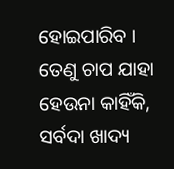ହୋଇପାରିବ । ତେଣୁ ଚାପ ଯାହା ହେଉନା କାହିଁକି, ସର୍ବଦା ଖାଦ୍ୟ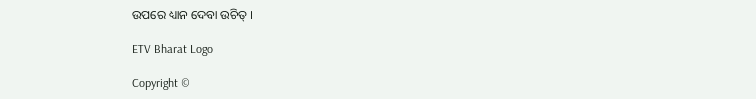ଉପରେ ଧ୍ୟାନ ଦେବା ଉଚିତ୍ ।

ETV Bharat Logo

Copyright ©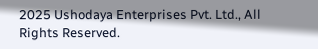2025 Ushodaya Enterprises Pvt. Ltd., All Rights Reserved.